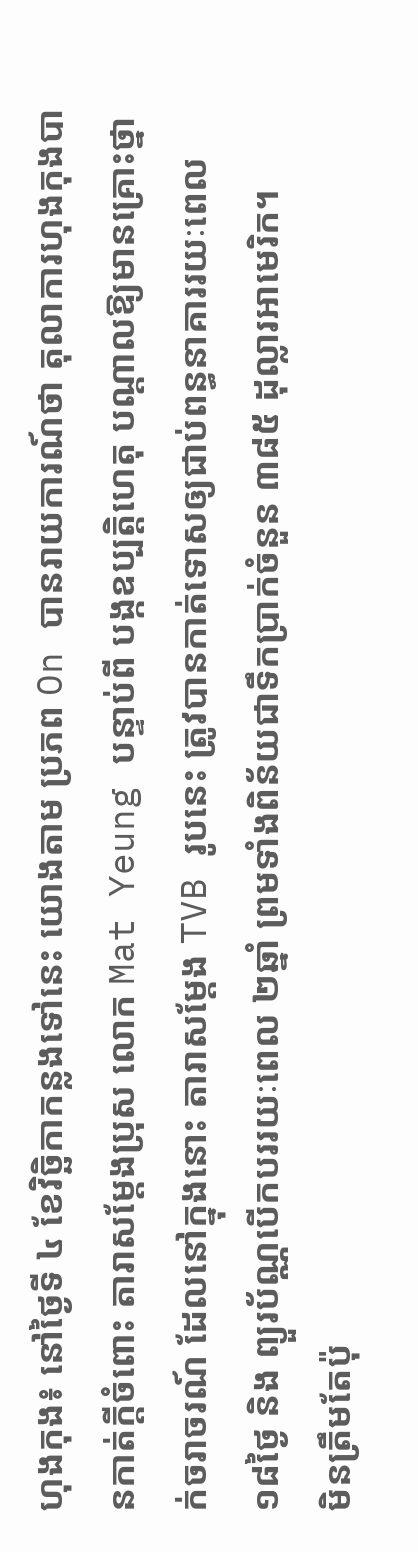ហុងកុង៖ នៅថ្ងៃទី ៤ ខែវិច្ឆិកាកន្លងទៅនេះ យោងតាម ប្រភព On បានរាយការណ៍ថា តុលាការហុងកុងបានកាត់ក្តីចំពោះ តារាសម្តែងប្រុស លោក Mat Yeung បន្ទាប់ពី បង្កឧប្បត្តិហេតុ បណ្តាលឱ្យមានគ្រោះថ្នាក់ចរាចរណ៍ ដែលនៅក្នុងនោះ តារាសម្ដែង TVB រូបនេះ ត្រូវបានកាត់ទោសឲ្យជាប់ពន្ធនាគាររយៈពេល ១៨ថ្ងៃ និង ព្យួរប័ណ្ណបើកបររយៈពេល ២ឆ្នាំ ព្រមទាំងពិន័យជាទឹកប្រាក់ចំនួន ៣៨៥ ដុល្លារអាមេរិក។
មិនត្រឹមតែប៉ុ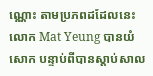ណ្ណោះ តាមប្រភពដដែលនេះ លោក Mat Yeung បានយំសោក បន្ទាប់ពីបានស្តាប់សាល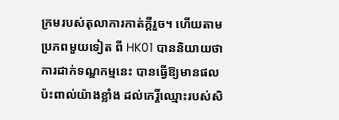ក្រមរបស់តុលាការកាត់ក្ដីរួច។ ហើយតាមប្រភពមួយទៀត ពី HK01 បាននិយាយថា ការដាក់ទណ្ឌកម្មនេះ បានធ្វើឱ្យមានផលប៉ះពាល់យ៉ាងខ្លាំង ដល់កេរ្តិ៍ឈ្មោះរបស់សិ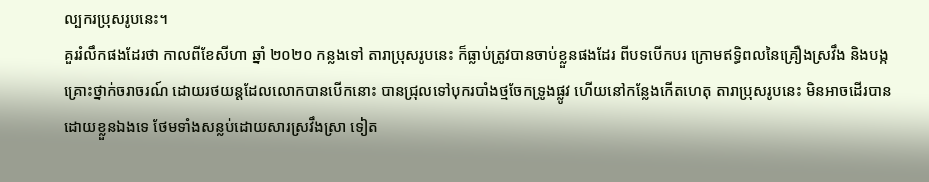ល្បករប្រុសរូបនេះ។
គួររំលឹកផងដែរថា កាលពីខែសីហា ឆ្នាំ ២០២០ កន្លងទៅ តារាប្រុសរូបនេះ ក៏ធ្លាប់ត្រូវបានចាប់ខ្លួនផងដែរ ពីបទបើកបរ ក្រោមឥទ្ធិពលនៃគ្រឿងស្រវឹង និងបង្កគ្រោះថ្នាក់ចរាចរណ៍ ដោយរថយន្តដែលលោកបានបើកនោះ បានជ្រុលទៅបុករបាំងថ្មចែកទ្រូងផ្លូវ ហើយនៅកន្លែងកើតហេតុ តារាប្រុសរូបនេះ មិនអាចដើរបានដោយខ្លួនឯងទេ ថែមទាំងសន្លប់ដោយសារស្រវឹងស្រា ទៀត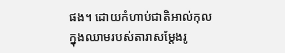ផង។ ដោយកំហាប់ជាតិអាល់កុលក្នុងឈាមរបស់តារាសម្តែងរូ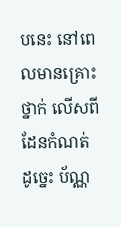បនេះ នៅពេលមានគ្រោះថ្នាក់ លើសពីដែនកំណត់ ដូច្នេះ ប័ណ្ណ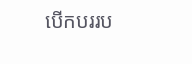បើកបររប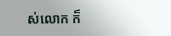ស់លោក ក៏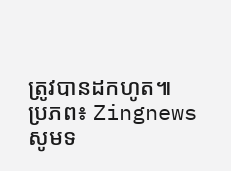ត្រូវបានដកហូត៕
ប្រភព៖ Zingnews
សូមទ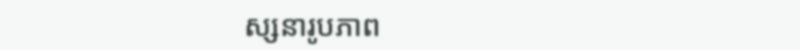ស្សនារូបភាព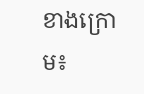ខាងក្រោម៖